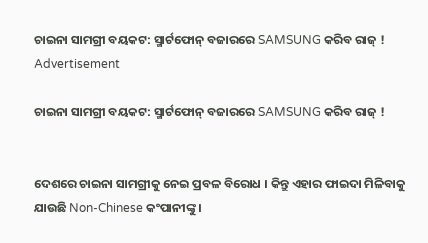ଚାଇନା ସାମଗ୍ରୀ ବୟକଟ: ସ୍ମାର୍ଟଫୋନ୍ ବଜାରରେ SAMSUNG କରିବ ରାଜ୍ !
Advertisement

ଚାଇନା ସାମଗ୍ରୀ ବୟକଟ: ସ୍ମାର୍ଟଫୋନ୍ ବଜାରରେ SAMSUNG କରିବ ରାଜ୍ !


ଦେଶରେ ଚାଇନା ସାମଗ୍ରୀକୁ ନେଇ ପ୍ରବଳ ବିରୋଧ । କିନ୍ତୁ ଏହାର ଫାଇଦା ମିଳିବାକୁ ଯାଉଛି Non-Chinese କଂପାନୀଙ୍କୁ ।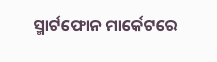ସ୍ମାର୍ଟଫୋନ ମାର୍କେଟରେ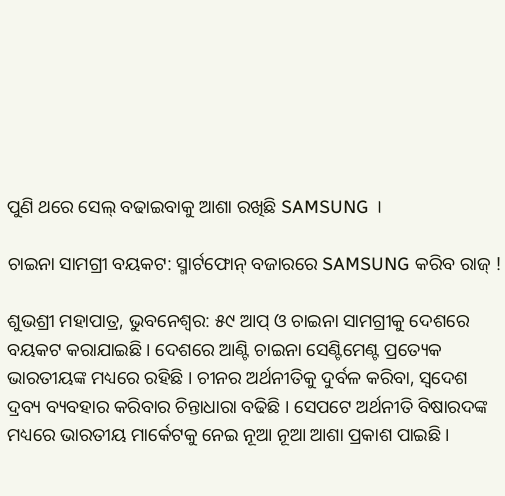ପୁଣି ଥରେ ସେଲ୍ ବଢାଇବାକୁ ଆଶା ରଖିଛି SAMSUNG ।

ଚାଇନା ସାମଗ୍ରୀ ବୟକଟ: ସ୍ମାର୍ଟଫୋନ୍ ବଜାରରେ SAMSUNG କରିବ ରାଜ୍ !

ଶୁଭଶ୍ରୀ ମହାପାତ୍ର, ଭୁବନେଶ୍ୱର: ୫୯ ଆପ୍ ଓ ଚାଇନା ସାମଗ୍ରୀକୁ ଦେଶରେ ବୟକଟ କରାଯାଇଛି । ଦେଶରେ ଆଣ୍ଟି ଚାଇନା ସେଣ୍ଟିମେଣ୍ଟ ପ୍ରତ୍ୟେକ ଭାରତୀୟଙ୍କ ମଧ୍ୟରେ ରହିଛି । ଚୀନର ଅର୍ଥନୀତିକୁ ଦୁର୍ବଳ କରିବା, ସ୍ୱଦେଶ ଦ୍ରବ୍ୟ ବ୍ୟବହାର କରିବାର ଚିନ୍ତାଧାରା ବଢିଛି । ସେପଟେ ଅର୍ଥନୀତି ବିଷାରଦଙ୍କ ମଧ୍ୟରେ ଭାରତୀୟ ମାର୍କେଟକୁ ନେଇ ନୂଆ ନୂଆ ଆଶା ପ୍ରକାଶ ପାଇଛି ।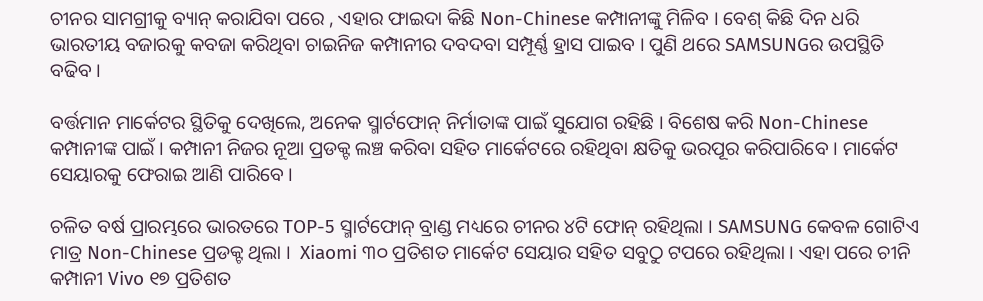ଚୀନର ସାମଗ୍ରୀକୁ ବ୍ୟାନ୍ କରାଯିବା ପରେ , ଏହାର ଫାଇଦା କିଛି Non-Chinese କମ୍ପାନୀଙ୍କୁ ମିଳିବ । ବେଶ୍ କିଛି ଦିନ ଧରି ଭାରତୀୟ ବଜାରକୁ କବଜା କରିଥିବା ଚାଇନିଜ କମ୍ପାନୀର ଦବଦବା ସମ୍ପୂର୍ଣ୍ଣ ହ୍ରାସ ପାଇବ । ପୁଣି ଥରେ SAMSUNGର ଉପସ୍ଥିତି ବଢିବ ।

ବର୍ତ୍ତମାନ ମାର୍କେଟର ସ୍ଥିତିକୁ ଦେଖିଲେ, ଅନେକ ସ୍ମାର୍ଟଫୋନ୍ ନିର୍ମାତାଙ୍କ ପାଇଁ ସୁଯୋଗ ରହିଛି । ବିଶେଷ କରି Non-Chinese କମ୍ପାନୀଙ୍କ ପାଇଁ । କମ୍ପାନୀ ନିଜର ନୂଆ ପ୍ରଡକ୍ଟ ଲଞ୍ଚ କରିବା ସହିତ ମାର୍କେଟରେ ରହିଥିବା କ୍ଷତିକୁ ଭରପୂର କରିପାରିବେ । ମାର୍କେଟ ସେୟାରକୁ ଫେରାଇ ଆଣି ପାରିବେ ।

ଚଳିତ ବର୍ଷ ପ୍ରାରମ୍ଭରେ ଭାରତରେ TOP-5 ସ୍ମାର୍ଟଫୋନ୍ ବ୍ରାଣ୍ଡ ମଧ୍ୟରେ ଚୀନର ୪ଟି ଫୋନ୍ ରହିଥିଲା । SAMSUNG କେବଳ ଗୋଟିଏ ମାତ୍ର Non-Chinese ପ୍ରଡକ୍ଟ ଥିଲା ।  Xiaomi ୩୦ ପ୍ରତିଶତ ମାର୍କେଟ ସେୟାର ସହିତ ସବୁଠୁ ଟପରେ ରହିଥିଲା । ଏହା ପରେ ଚୀନି କମ୍ପାନୀ Vivo ୧୭ ପ୍ରତିଶତ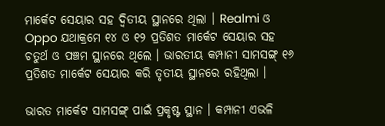ମାର୍କେଟ ସେୟାର ସହ ଦ୍ୱିତୀୟ ସ୍ଥାନରେ ଥିଲା । Realmi ଓ Oppo ଯଥାକ୍ରମେ ୧୪ ଓ ୧୨ ପ୍ରତିଶତ ମାର୍କେଟ ସେୟାର ସହ ଚତୁର୍ଥ ଓ ପଞ୍ଚମ ସ୍ଥାନରେ ଥିଲେ । ଭାରତୀୟ କମ୍ପାନୀ ସାମସଙ୍ଗ୍ ୧୬ ପ୍ରତିଶତ ମାର୍କେଟ ସେୟାର କରି ତୃତୀୟ ସ୍ଥାନରେ ରହିଥିଲା ।

ଭାରତ ମାର୍କେଟ ସାମସଙ୍ଗ୍ ପାଇଁ ପ୍ରକୃଷ୍ଟ ସ୍ଥାନ । କମ୍ପାନୀ ଏଭଳି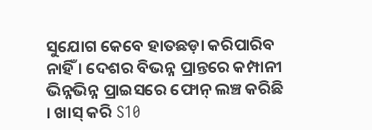ସୁଯୋଗ କେବେ ହାତଛଡ଼ା କରିପାରିବ ନାହିଁ । ଦେଶର ବିଭନ୍ନ ପ୍ରାନ୍ତରେ କମ୍ପାନୀ ଭିନ୍ନଭିନ୍ନ ପ୍ରାଇସରେ ଫୋନ୍ ଲଞ୍ଚ କରିଛି । ଖାସ୍ କରି S10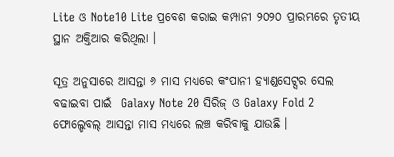Lite ଓ Note10 Lite ପ୍ରବେଶ କରାଇ କମ୍ପାନୀ ୨୦୨୦ ପ୍ରାରମ୍ଭରେ ତୃତୀୟ ସ୍ଥାନ ଅକ୍ତିଆର କରିଥିଲା ।

ସୂତ୍ର ଅନୁସାରେ ଆସନ୍ତା ୬ ମାସ ମଧ୍ୟରେ କଂପାନୀ ହ୍ୟାଣ୍ଡସେଟ୍ସର ସେଲ ବଢାଇବା ପାଇଁ  Galaxy Note 20 ସିରିଜ୍ ଓ Galaxy Fold 2 ଫୋଲ୍ଡେବଲ୍ ଆସନ୍ତା ମାସ ମଧ୍ୟରେ ଲଞ୍ଚ କରିବାକୁ ଯାଉଛି ।